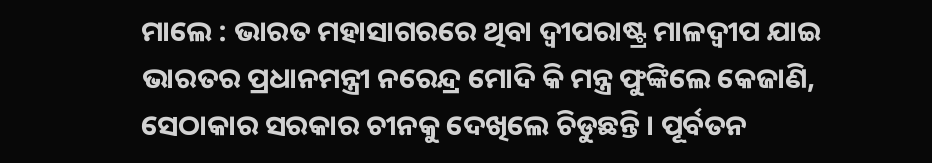ମାଲେ : ଭାରତ ମହାସାଗରରେ ଥିବା ଦ୍ୱୀପରାଷ୍ଟ୍ର ମାଳଦ୍ୱୀପ ଯାଇ ଭାରତର ପ୍ରଧାନମନ୍ତ୍ରୀ ନରେନ୍ଦ୍ର ମୋଦି କି ମନ୍ତ୍ର ଫୁଙ୍କିଲେ କେଜାଣି, ସେଠାକାର ସରକାର ଚୀନକୁ ଦେଖିଲେ ଚିଡୁଛନ୍ତି । ପୂର୍ବତନ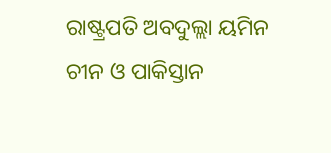ରାଷ୍ଟ୍ରପତି ଅବଦୁଲ୍ଲା ୟମିନ ଚୀନ ଓ ପାକିସ୍ତାନ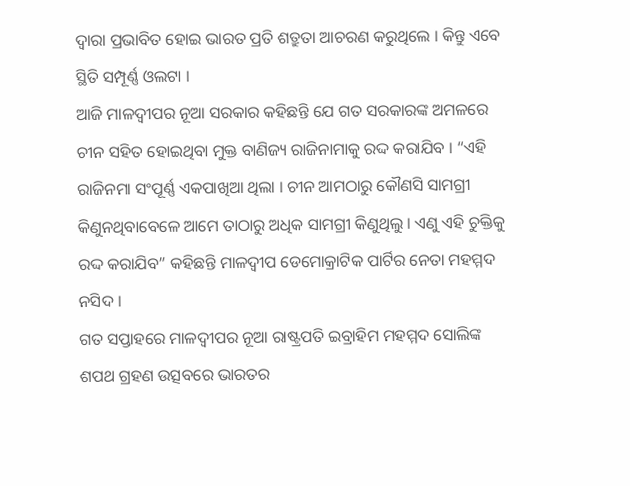ଦ୍ୱାରା ପ୍ରଭାବିତ ହୋଇ ଭାରତ ପ୍ରତି ଶତ୍ରୁତା ଆଚରଣ କରୁଥିଲେ । କିନ୍ତୁ ଏବେ ସ୍ଥିତି ସମ୍ପୂର୍ଣ୍ଣ ଓଲଟା ।
ଆଜି ମାଳଦ୍ୱୀପର ନୂଆ ସରକାର କହିଛନ୍ତି ଯେ ଗତ ସରକାରଙ୍କ ଅମଳରେ ଚୀନ ସହିତ ହୋଇଥିବା ମୁକ୍ତ ବାଣିଜ୍ୟ ରାଜିନାମାକୁ ରଦ୍ଦ କରାଯିବ । “ଏହି ରାଜିନମା ସଂପୂର୍ଣ୍ଣ ଏକପାଖିଆ ଥିଲା । ଚୀନ ଆମଠାରୁ କୌଣସି ସାମଗ୍ରୀ କିଣୁନଥିବାବେଳେ ଆମେ ତାଠାରୁ ଅଧିକ ସାମଗ୍ରୀ କିଣୁଥିଲୁ । ଏଣୁ ଏହି ଚୁକ୍ତିକୁ ରଦ୍ଦ କରାଯିବ” କହିଛନ୍ତି ମାଳଦ୍ୱୀପ ଡେମୋକ୍ରାଟିକ ପାର୍ଟିର ନେତା ମହମ୍ମଦ ନସିଦ ।
ଗତ ସପ୍ତାହରେ ମାଳଦ୍ୱୀପର ନୂଆ ରାଷ୍ଟ୍ରପତି ଇବ୍ରାହିମ ମହମ୍ମଦ ସୋଲିଙ୍କ ଶପଥ ଗ୍ରହଣ ଉତ୍ସବରେ ଭାରତର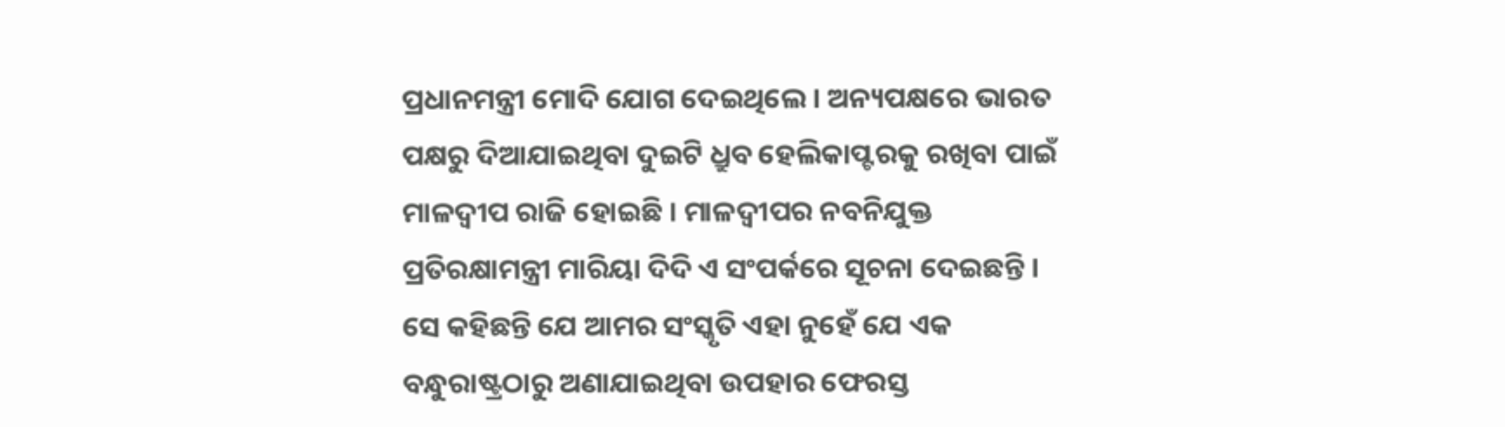ପ୍ରଧାନମନ୍ତ୍ରୀ ମୋଦି ଯୋଗ ଦେଇଥିଲେ । ଅନ୍ୟପକ୍ଷରେ ଭାରତ ପକ୍ଷରୁ ଦିଆଯାଇଥିବା ଦୁଇଟି ଧ୍ରୁବ ହେଲିକାପ୍ଟରକୁ ରଖିବା ପାଇଁ ମାଳଦ୍ୱୀପ ରାଜି ହୋଇଛି । ମାଳଦ୍ୱୀପର ନବନିଯୁକ୍ତ ପ୍ରତିରକ୍ଷାମନ୍ତ୍ରୀ ମାରିୟା ଦିଦି ଏ ସଂପର୍କରେ ସୂଚନା ଦେଇଛନ୍ତି । ସେ କହିଛନ୍ତି ଯେ ଆମର ସଂସ୍କୃତି ଏହା ନୁହେଁ ଯେ ଏକ ବନ୍ଧୁରାଷ୍ଟ୍ରଠାରୁ ଅଣାଯାଇଥିବା ଉପହାର ଫେରସ୍ତ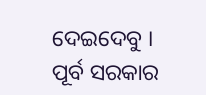ଦେଇଦେବୁ । ପୂର୍ବ ସରକାର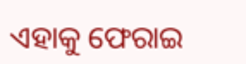ଏହାକୁ ଫେରାଇ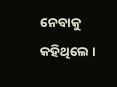ନେବାକୁ କହିଥିଲେ ।